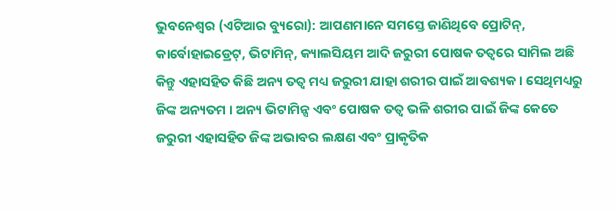ଭୁବନେଶ୍ୱର (ଏଟିଆର ବ୍ୟୁରୋ): ଆପଣମାନେ ସମସ୍ତେ ଜାଣିଥିବେ ପ୍ରୋଟିନ୍, କାର୍ବୋହାଇଡ୍ରେଟ୍, ଭିଟାମିନ୍, କ୍ୟାଲସିୟମ ଆଦି ଜରୁରୀ ପୋଷକ ତତ୍ୱରେ ସାମିଲ ଅଛି କିନ୍ତୁ ଏହାସହିତ କିଛି ଅନ୍ୟ ତତ୍ୱ ମଧ୍ୟ ଜରୁରୀ ଯାହା ଶରୀର ପାଇଁ ଆବଶ୍ୟକ । ସେଥିମଧ୍ୟରୁ ଜିଙ୍କ ଅନ୍ୟତମ । ଅନ୍ୟ ଭିଟାମିନ୍ସ ଏବଂ ପୋଷକ ତତ୍ୱ ଭଳି ଶରୀର ପାଇଁ ଜିଙ୍କ କେତେ ଜରୁରୀ ଏହାସହିତ ଜିଙ୍କ ଅଭାବର ଲକ୍ଷଣ ଏବଂ ପ୍ରାକୃତିକ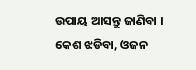ଉପାୟ ଆସନ୍ତୁ ଜାଣିବା ।
କେଶ ଝଡିବା, ଓଜନ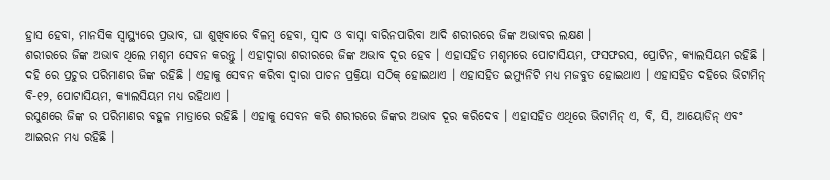ହ୍ରାସ ହେବା, ମାନସିକ ସ୍ୱାସ୍ଥ୍ୟରେ ପ୍ରଭାବ, ଘା ଶୁଖିବାରେ ବିଳମ୍ବ ହେବା, ସ୍ୱାଦ ଓ ବାସ୍ନା ବାରିନପାରିବା ଆଦି ଶରୀରରେ ଜିଙ୍କ ଅଭାବର ଲକ୍ଷଣ ।
ଶରୀରରେ ଜିଙ୍କ ଅଭାବ ଥିଲେ ମଶୃମ ସେବନ କରନ୍ତୁ । ଏହାଦ୍ୱାରା ଶରୀରରେ ଜିଙ୍କ ଅଭାବ ଦୂର ହେବ । ଏହାସହିତ ମଶୃମରେ ପୋଟାସିୟମ, ଫସଫରସ, ପ୍ରୋଟିନ, କ୍ୟାଲସିୟମ ରହିଛି ।
ଦହି ରେ ପ୍ରଚୁର ପରିମାଣର ଜିଙ୍କ ରହିଛି । ଏହାକୁ ସେବନ କରିବା ଦ୍ୱାରା ପାଚନ ପ୍ରକ୍ରିୟା ସଠିକ୍ ହୋଇଥାଏ । ଏହାସହିତ ଇମ୍ୟୁନିଟି ମଧ୍ୟ ମଜବୁତ ହୋଇଥାଏ । ଏହାସହିତ ଦହିରେ ଭିଟାମିନ୍ ବି-୧୨, ପୋଟାସିୟମ, କ୍ୟାଲସିୟମ ମଧ୍ୟ ରହିଥାଏ ।
ରସୁଣରେ ଜିଙ୍କ ର ପରିମାଣର ବହୁଳ ମାତ୍ରାରେ ରହିଛି । ଏହାକୁ ସେବନ କରି ଶରୀରରେ ଜିଙ୍କର ଅଭାବ ଦୂର କରିଦେବ । ଏହାସହିତ ଏଥିରେ ଭିଟାମିନ୍ ଏ, ବି, ସି, ଆୟୋଡିନ୍ ଏବଂ ଆଇରନ ମଧ୍ୟ ରହିଛି ।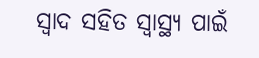ସ୍ୱାଦ ସହିତ ସ୍ୱାସ୍ଥ୍ୟ ପାଇଁ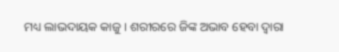ମଧ୍ୟ ଲାଭଦାୟକ କାଜୁ । ଶରୀରରେ ଜିଙ୍କ ଅଭାବ ହେବା ଦ୍ୱାରା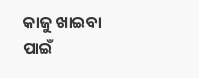କାଜୁ ଖାଇବା ପାଇଁ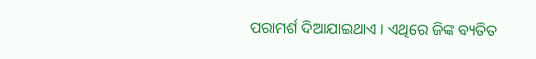ପରାମର୍ଶ ଦିଆଯାଇଥାଏ । ଏଥିରେ ଜିଙ୍କ ବ୍ୟତିତ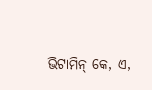ଭିଟାମିନ୍ କେ, ଏ,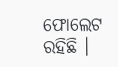ଫୋଲେଟ ରହିଛି ।